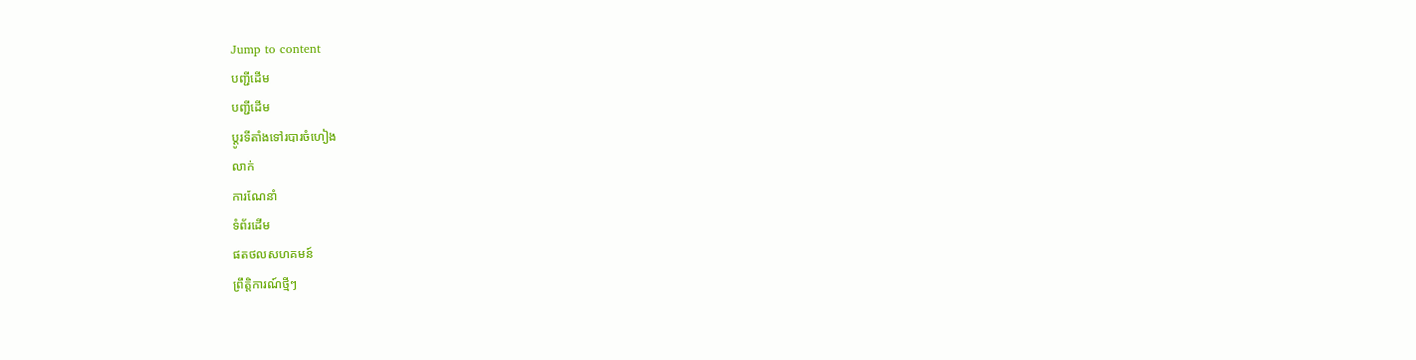Jump to content
បញ្ជីដើម
បញ្ជីដើម
ប្ដូរទីតាំងទៅរបារចំហៀង
លាក់
ការណែនាំ
ទំព័រដើម
ផតថលសហគមន៍
ព្រឹត្តិការណ៍ថ្មីៗ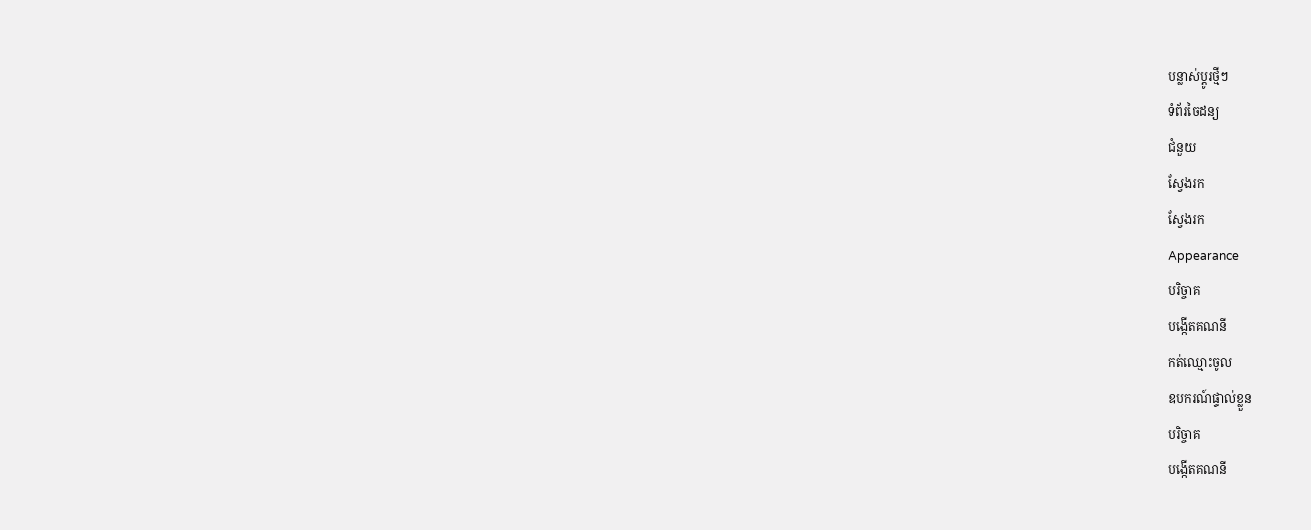បន្លាស់ប្ដូរថ្មីៗ
ទំព័រចៃដន្យ
ជំនួយ
ស្វែងរក
ស្វែងរក
Appearance
បរិច្ចាគ
បង្កើតគណនី
កត់ឈ្មោះចូល
ឧបករណ៍ផ្ទាល់ខ្លួន
បរិច្ចាគ
បង្កើតគណនី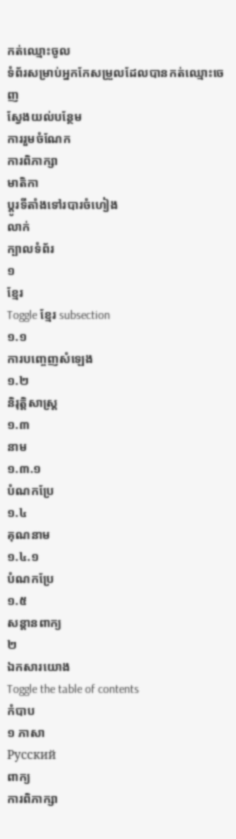កត់ឈ្មោះចូល
ទំព័រសម្រាប់អ្នកកែសម្រួលដែលបានកត់ឈ្មោះចេញ
ស្វែងយល់បន្ថែម
ការរួមចំណែក
ការពិភាក្សា
មាតិកា
ប្ដូរទីតាំងទៅរបារចំហៀង
លាក់
ក្បាលទំព័រ
១
ខ្មែរ
Toggle ខ្មែរ subsection
១.១
ការបញ្ចេញសំឡេង
១.២
និរុត្តិសាស្ត្រ
១.៣
នាម
១.៣.១
បំណកប្រែ
១.៤
គុណនាម
១.៤.១
បំណកប្រែ
១.៥
សន្តានពាក្យ
២
ឯកសារយោង
Toggle the table of contents
កំបាប
១ ភាសា
Русский
ពាក្យ
ការពិភាក្សា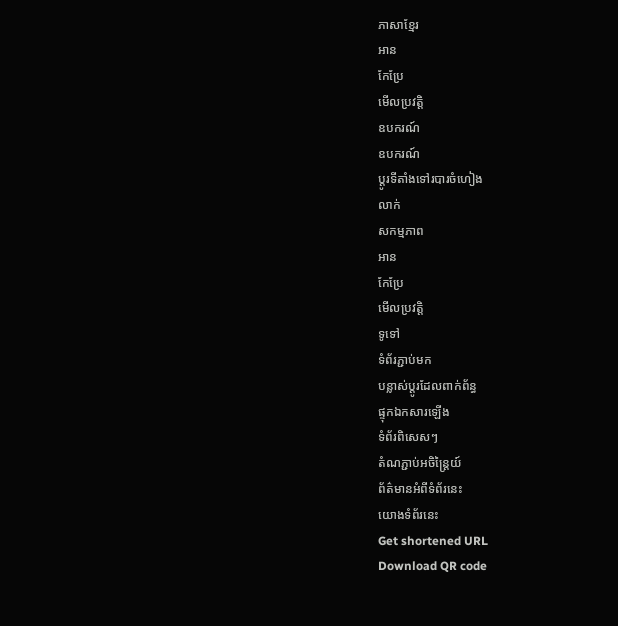ភាសាខ្មែរ
អាន
កែប្រែ
មើលប្រវត្តិ
ឧបករណ៍
ឧបករណ៍
ប្ដូរទីតាំងទៅរបារចំហៀង
លាក់
សកម្មភាព
អាន
កែប្រែ
មើលប្រវត្តិ
ទូទៅ
ទំព័រភ្ជាប់មក
បន្លាស់ប្ដូរដែលពាក់ព័ន្ធ
ផ្ទុកឯកសារឡើង
ទំព័រពិសេសៗ
តំណភ្ជាប់អចិន្ត្រៃយ៍
ព័ត៌មានអំពីទំព័រនេះ
យោងទំព័រនេះ
Get shortened URL
Download QR code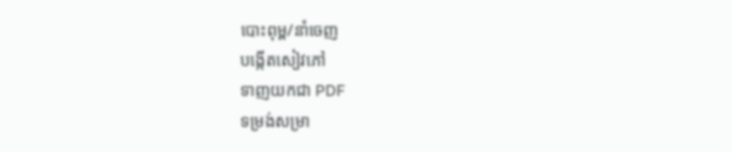បោះពុម្ព/នាំចេញ
បង្កើតសៀវភៅ
ទាញយកជា PDF
ទម្រង់សម្រា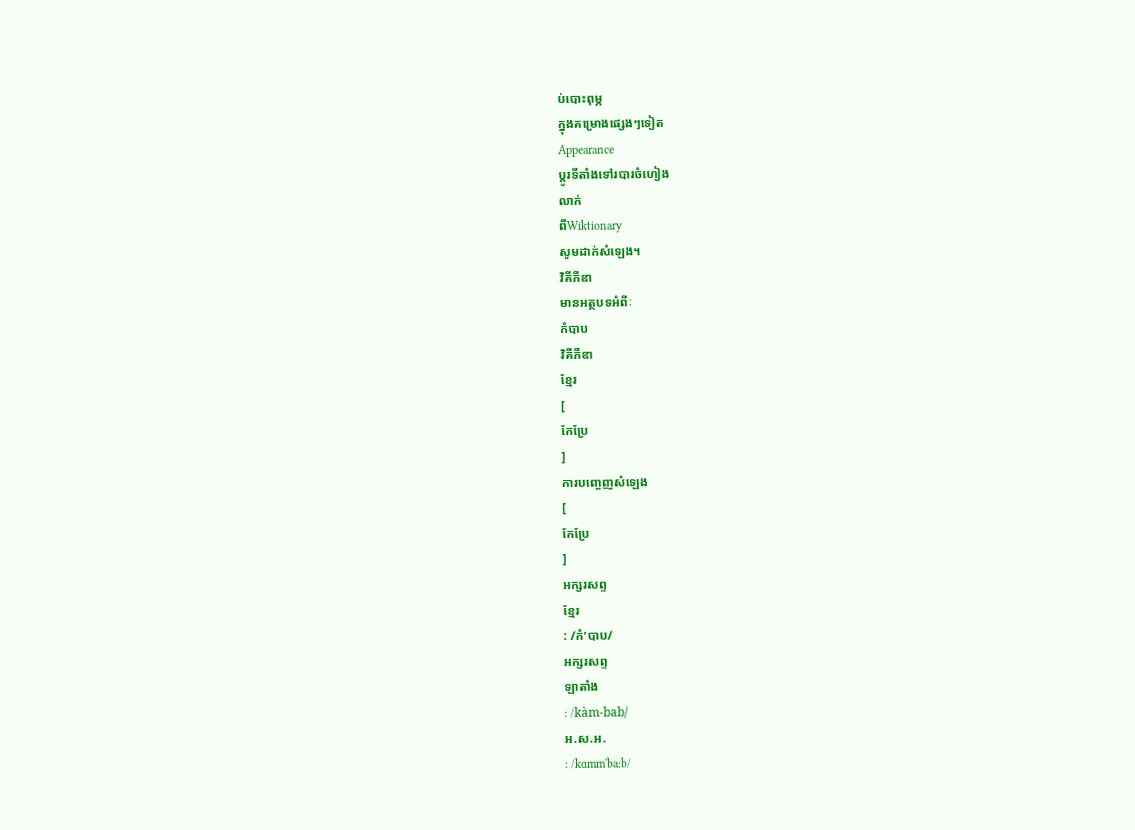ប់បោះពុម្ភ
ក្នុងគម្រោងផ្សេងៗទៀត
Appearance
ប្ដូរទីតាំងទៅរបារចំហៀង
លាក់
ពីWiktionary
សូមដាក់សំឡេង។
វិគីភីឌា
មានអត្ថបទអំពីៈ
កំបាប
វិគីភីឌា
ខ្មែរ
[
កែប្រែ
]
ការបញ្ចេញសំឡេង
[
កែប្រែ
]
អក្សរសព្ទ
ខ្មែរ
: /កំ'បាប/
អក្សរសព្ទ
ឡាតាំង
: /kàm-bab/
អ.ស.អ.
: /kɑmm'baːb/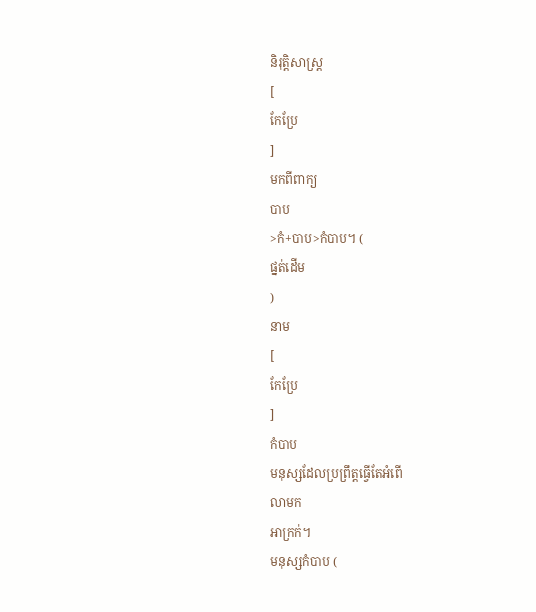និរុត្តិសាស្ត្រ
[
កែប្រែ
]
មកពីពាក្យ
បាប
>កំ+បាប>កំបាប។ (
ផ្នត់ដើម
)
នាម
[
កែប្រែ
]
កំបាប
មនុស្សដែលប្រព្រឹត្តធ្វើតែអំពើ
លាមក
អាក្រក់។
មនុស្សកំបាប (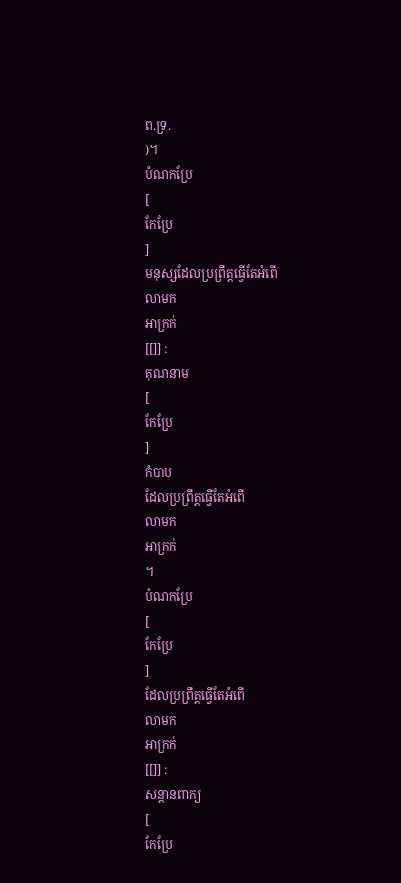ព.ទ្រ.
)។
បំណកប្រែ
[
កែប្រែ
]
មនុស្សដែលប្រព្រឹត្តធ្វើតែអំពើ
លាមក
អាក្រក់
[[]] :
គុណនាម
[
កែប្រែ
]
កំបាប
ដែលប្រព្រឹត្តធ្វើតែអំពើ
លាមក
អាក្រក់
។
បំណកប្រែ
[
កែប្រែ
]
ដែលប្រព្រឹត្តធ្វើតែអំពើ
លាមក
អាក្រក់
[[]] :
សន្តានពាក្យ
[
កែប្រែ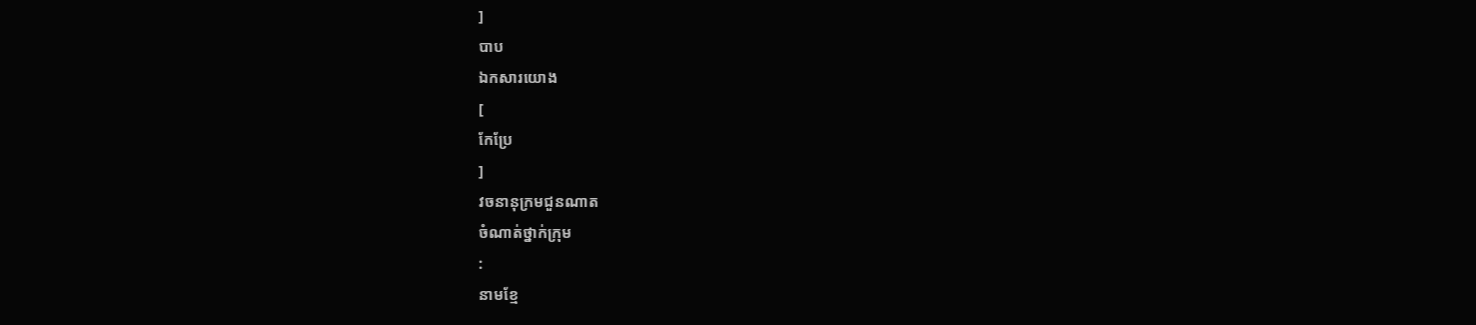]
បាប
ឯកសារយោង
[
កែប្រែ
]
វចនានុក្រមជួនណាត
ចំណាត់ថ្នាក់ក្រុម
:
នាមខ្មែ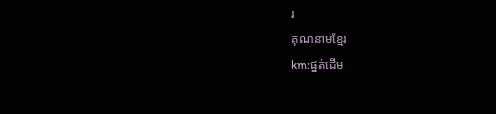រ
គុណនាមខ្មែរ
km:ផ្នត់ដើម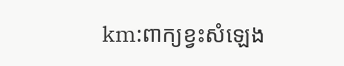km:ពាក្យខ្វះសំឡេង